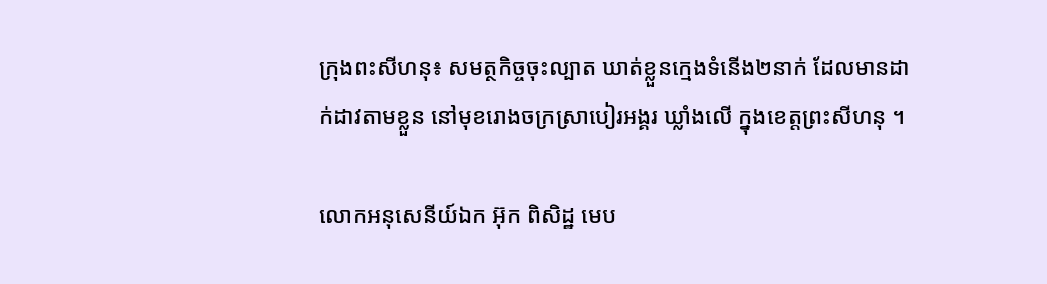ក្រុងពះសីហនុ៖ សមត្ថកិច្ចចុះល្បាត ឃាត់ខ្លួនក្មេងទំនើង២នាក់ ដែលមានដាក់ដាវតាមខ្លួន នៅមុខរោងចក្រស្រាបៀរអង្គរ ឃ្លាំងលើ ក្នុងខេត្តព្រះសីហនុ ។

លោកអនុសេនីយ៍ឯក អ៊ុក ពិសិដ្ឋ មេប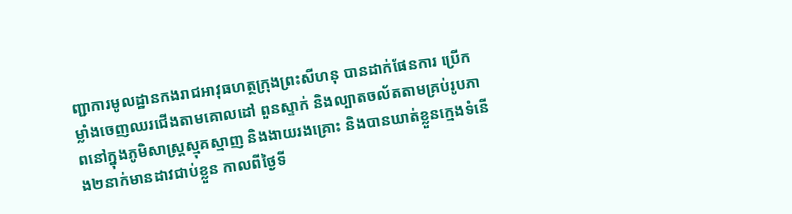ញ្ជាការមូលដ្ឋានកងរាជអាវុធហត្ថក្រុងព្រះសីហនុ បានដាក់ផែនការ ប្រើកម្លាំងចេញឈរជើងតាមគោលដៅ ពួនស្ទាក់ និងល្បាតចល័តតាមគ្រប់រូបភាពនៅក្នុងភូមិសាស្ត្រស្មុគស្មាញ និងងាយរងគ្រោះ និងបានឃាត់ខ្លួនក្មេងទំនើង២នាក់មានដាវជាប់ខ្លួន កាលពីថ្ងៃទី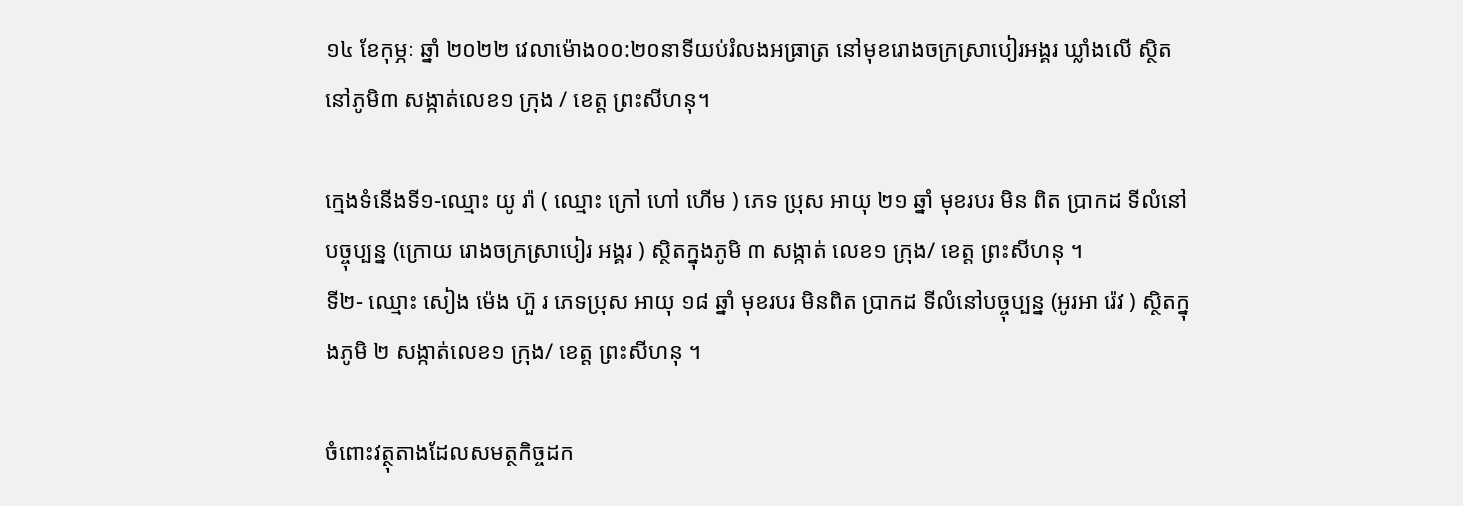១៤ ខែកុម្ភៈ ឆ្នាំ ២០២២ វេលាម៉ោង០០:២០នាទីយប់រំលងអធ្រាត្រ នៅមុខរោងចក្រស្រាបៀរអង្គរ ឃ្លាំងលើ ស្ថិតនៅភូមិ៣ សង្កាត់លេខ១ ក្រុង / ខេត្ត ព្រះសីហនុ។

ក្មេងទំនើងទី១-ឈ្មោះ យូ រ៉ា ( ឈ្មោះ ក្រៅ ហៅ ហេីម ) ភេទ ប្រុស អាយុ ២១ ឆ្នាំ មុខរបរ មិន ពិត ប្រាកដ ទីលំនៅបច្ចុប្បន្ន (ក្រោយ រោងចក្រស្រាបៀរ អង្គរ ) ស្ថិតក្នុងភូមិ ៣ សង្កាត់ លេខ១ ក្រុង/ ខេត្ត ព្រះសីហនុ ។
ទី២- ឈ្មោះ សៀង ម៉េង ហ៊ួ រ ភេទប្រុស អាយុ ១៨ ឆ្នាំ មុខរបរ មិនពិត ប្រាកដ ទីលំនៅបច្ចុប្បន្ន (អូរអា រ៉េវ ) ស្ថិតក្នុងភូមិ ២ សង្កាត់លេខ១ ក្រុង/ ខេត្ត ព្រះសីហនុ ។

ចំពោះវត្ថុតាងដែលសមត្ថកិច្ចដក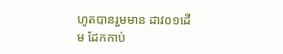ហូតបានរួមមាន ដាវ០១ដើម ដែកកាប់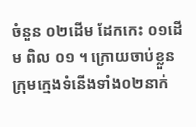ចំនួន ០២ដើម ដែកកេះ ០១ដើម ពិល ០១ ។ ក្រោយចាប់ខ្លួន ក្រុមក្មេងទំនើងទាំង០២នាក់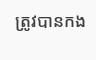ត្រូវបានកង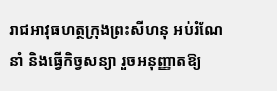រាជអាវុធហត្ថក្រុងព្រះសីហនុ អប់រំណែនាំ និងធ្វើកិច្វសន្យា រួចអនុញ្ញាតឱ្យ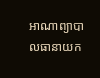អាណាព្យាបាលធានាយក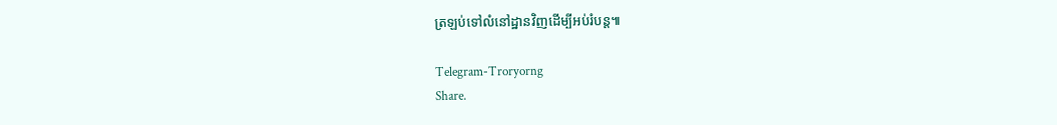ត្រឡប់ទៅលំនៅដ្ឋានវិញដើម្បីអប់រំបន្ត៕

Telegram-Troryorng
Share.